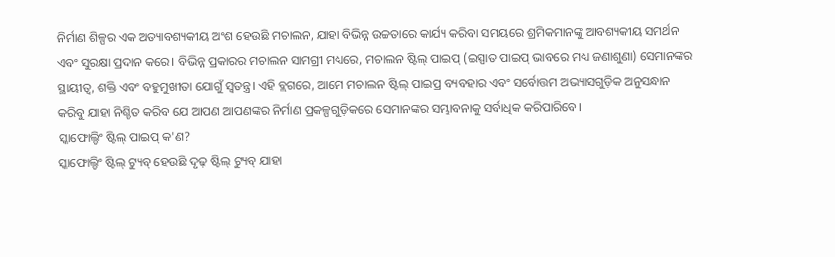ନିର୍ମାଣ ଶିଳ୍ପର ଏକ ଅତ୍ୟାବଶ୍ୟକୀୟ ଅଂଶ ହେଉଛି ମଚାଲନ, ଯାହା ବିଭିନ୍ନ ଉଚ୍ଚତାରେ କାର୍ଯ୍ୟ କରିବା ସମୟରେ ଶ୍ରମିକମାନଙ୍କୁ ଆବଶ୍ୟକୀୟ ସମର୍ଥନ ଏବଂ ସୁରକ୍ଷା ପ୍ରଦାନ କରେ। ବିଭିନ୍ନ ପ୍ରକାରର ମଚାଲନ ସାମଗ୍ରୀ ମଧ୍ୟରେ, ମଚାଲନ ଷ୍ଟିଲ୍ ପାଇପ୍ (ଇସ୍ପାତ ପାଇପ୍ ଭାବରେ ମଧ୍ୟ ଜଣାଶୁଣା) ସେମାନଙ୍କର ସ୍ଥାୟୀତ୍ୱ, ଶକ୍ତି ଏବଂ ବହୁମୁଖୀତା ଯୋଗୁଁ ସ୍ୱତନ୍ତ୍ର। ଏହି ବ୍ଲଗରେ, ଆମେ ମଚାଲନ ଷ୍ଟିଲ୍ ପାଇପ୍ର ବ୍ୟବହାର ଏବଂ ସର୍ବୋତ୍ତମ ଅଭ୍ୟାସଗୁଡ଼ିକ ଅନୁସନ୍ଧାନ କରିବୁ ଯାହା ନିଶ୍ଚିତ କରିବ ଯେ ଆପଣ ଆପଣଙ୍କର ନିର୍ମାଣ ପ୍ରକଳ୍ପଗୁଡ଼ିକରେ ସେମାନଙ୍କର ସମ୍ଭାବନାକୁ ସର୍ବାଧିକ କରିପାରିବେ।
ସ୍କାଫୋଲ୍ଡିଂ ଷ୍ଟିଲ୍ ପାଇପ୍ କ'ଣ?
ସ୍କାଫୋଲ୍ଡିଂ ଷ୍ଟିଲ୍ ଟ୍ୟୁବ୍ ହେଉଛି ଦୃଢ଼ ଷ୍ଟିଲ୍ ଟ୍ୟୁବ୍ ଯାହା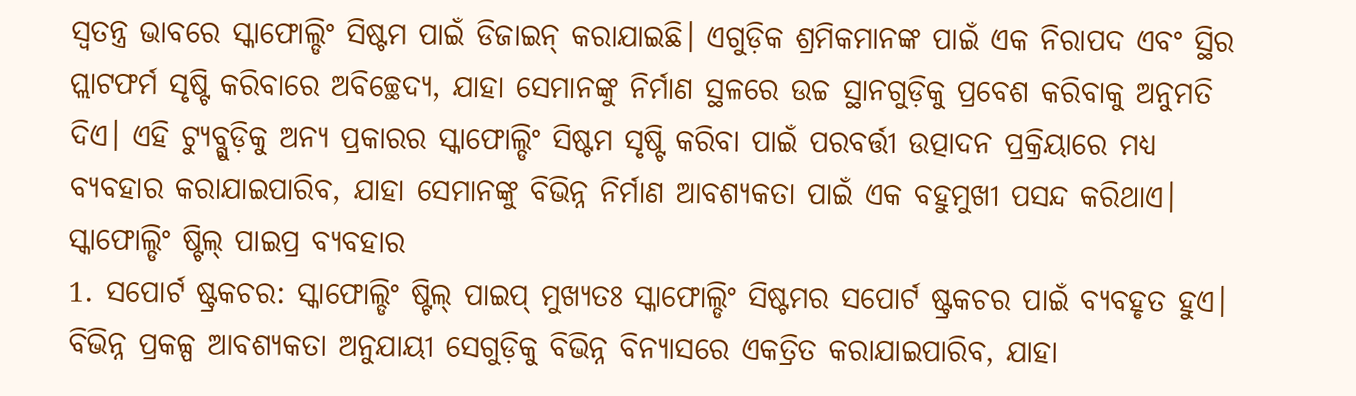ସ୍ୱତନ୍ତ୍ର ଭାବରେ ସ୍କାଫୋଲ୍ଡିଂ ସିଷ୍ଟମ ପାଇଁ ଡିଜାଇନ୍ କରାଯାଇଛି। ଏଗୁଡ଼ିକ ଶ୍ରମିକମାନଙ୍କ ପାଇଁ ଏକ ନିରାପଦ ଏବଂ ସ୍ଥିର ପ୍ଲାଟଫର୍ମ ସୃଷ୍ଟି କରିବାରେ ଅବିଚ୍ଛେଦ୍ୟ, ଯାହା ସେମାନଙ୍କୁ ନିର୍ମାଣ ସ୍ଥଳରେ ଉଚ୍ଚ ସ୍ଥାନଗୁଡ଼ିକୁ ପ୍ରବେଶ କରିବାକୁ ଅନୁମତି ଦିଏ। ଏହି ଟ୍ୟୁବ୍ଗୁଡ଼ିକୁ ଅନ୍ୟ ପ୍ରକାରର ସ୍କାଫୋଲ୍ଡିଂ ସିଷ୍ଟମ ସୃଷ୍ଟି କରିବା ପାଇଁ ପରବର୍ତ୍ତୀ ଉତ୍ପାଦନ ପ୍ରକ୍ରିୟାରେ ମଧ୍ୟ ବ୍ୟବହାର କରାଯାଇପାରିବ, ଯାହା ସେମାନଙ୍କୁ ବିଭିନ୍ନ ନିର୍ମାଣ ଆବଶ୍ୟକତା ପାଇଁ ଏକ ବହୁମୁଖୀ ପସନ୍ଦ କରିଥାଏ।
ସ୍କାଫୋଲ୍ଡିଂ ଷ୍ଟିଲ୍ ପାଇପ୍ର ବ୍ୟବହାର
1. ସପୋର୍ଟ ଷ୍ଟ୍ରକଚର: ସ୍କାଫୋଲ୍ଡିଂ ଷ୍ଟିଲ୍ ପାଇପ୍ ମୁଖ୍ୟତଃ ସ୍କାଫୋଲ୍ଡିଂ ସିଷ୍ଟମର ସପୋର୍ଟ ଷ୍ଟ୍ରକଚର ପାଇଁ ବ୍ୟବହୃତ ହୁଏ। ବିଭିନ୍ନ ପ୍ରକଳ୍ପ ଆବଶ୍ୟକତା ଅନୁଯାୟୀ ସେଗୁଡ଼ିକୁ ବିଭିନ୍ନ ବିନ୍ୟାସରେ ଏକତ୍ରିତ କରାଯାଇପାରିବ, ଯାହା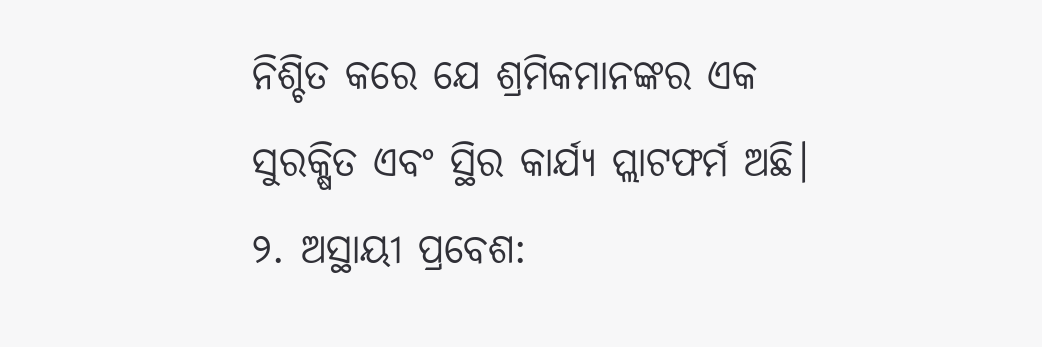ନିଶ୍ଚିତ କରେ ଯେ ଶ୍ରମିକମାନଙ୍କର ଏକ ସୁରକ୍ଷିତ ଏବଂ ସ୍ଥିର କାର୍ଯ୍ୟ ପ୍ଲାଟଫର୍ମ ଅଛି।
୨. ଅସ୍ଥାୟୀ ପ୍ରବେଶ: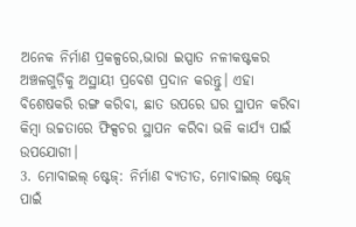ଅନେକ ନିର୍ମାଣ ପ୍ରକଳ୍ପରେ,ଭାରା ଇସ୍ପାତ ନଳୀକଷ୍ଟକର ଅଞ୍ଚଳଗୁଡ଼ିକୁ ଅସ୍ଥାୟୀ ପ୍ରବେଶ ପ୍ରଦାନ କରନ୍ତୁ। ଏହା ବିଶେଷକରି ରଙ୍ଗ କରିବା, ଛାତ ଉପରେ ଘର ସ୍ଥାପନ କରିବା କିମ୍ବା ଉଚ୍ଚତାରେ ଫିକ୍ସଚର ସ୍ଥାପନ କରିବା ଭଳି କାର୍ଯ୍ୟ ପାଇଁ ଉପଯୋଗୀ।
3. ମୋବାଇଲ୍ ଷ୍ଟେଜ୍: ନିର୍ମାଣ ବ୍ୟତୀତ, ମୋବାଇଲ୍ ଷ୍ଟେଜ୍ ପାଇଁ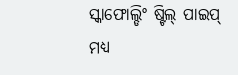ସ୍କାଫୋଲ୍ଡିଂ ଷ୍ଟିଲ୍ ପାଇପ୍ ମଧ୍ୟ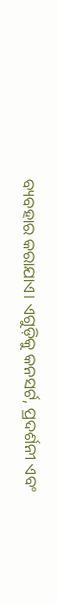ବ୍ୟବହାର କରାଯାଏ। ଏଗୁଡ଼ିକୁ କନସର୍ଟ, ପ୍ରଦର୍ଶନୀ ଏବଂ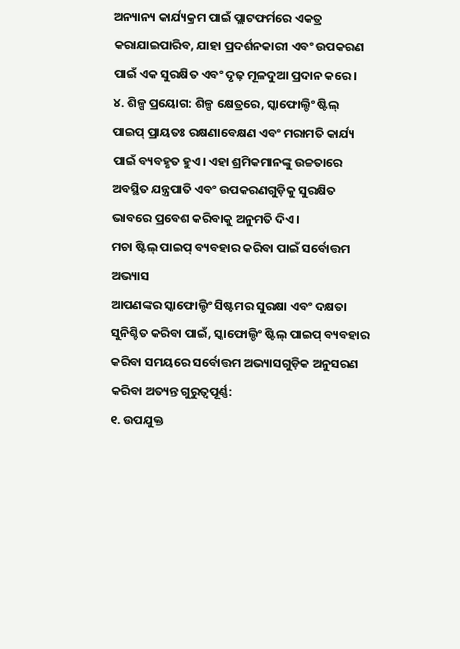ଅନ୍ୟାନ୍ୟ କାର୍ଯ୍ୟକ୍ରମ ପାଇଁ ପ୍ଲାଟଫର୍ମରେ ଏକତ୍ର କରାଯାଇପାରିବ, ଯାହା ପ୍ରଦର୍ଶନକାରୀ ଏବଂ ଉପକରଣ ପାଇଁ ଏକ ସୁରକ୍ଷିତ ଏବଂ ଦୃଢ଼ ମୂଳଦୁଆ ପ୍ରଦାନ କରେ।
୪. ଶିଳ୍ପ ପ୍ରୟୋଗ: ଶିଳ୍ପ କ୍ଷେତ୍ରରେ, ସ୍କାଫୋଲ୍ଡିଂ ଷ୍ଟିଲ୍ ପାଇପ୍ ପ୍ରାୟତଃ ରକ୍ଷଣାବେକ୍ଷଣ ଏବଂ ମରାମତି କାର୍ଯ୍ୟ ପାଇଁ ବ୍ୟବହୃତ ହୁଏ। ଏହା ଶ୍ରମିକମାନଙ୍କୁ ଉଚ୍ଚତାରେ ଅବସ୍ଥିତ ଯନ୍ତ୍ରପାତି ଏବଂ ଉପକରଣଗୁଡ଼ିକୁ ସୁରକ୍ଷିତ ଭାବରେ ପ୍ରବେଶ କରିବାକୁ ଅନୁମତି ଦିଏ।
ମଚା ଷ୍ଟିଲ୍ ପାଇପ୍ ବ୍ୟବହାର କରିବା ପାଇଁ ସର୍ବୋତ୍ତମ ଅଭ୍ୟାସ
ଆପଣଙ୍କର ସ୍କାଫୋଲ୍ଡିଂ ସିଷ୍ଟମର ସୁରକ୍ଷା ଏବଂ ଦକ୍ଷତା ସୁନିଶ୍ଚିତ କରିବା ପାଇଁ, ସ୍କାଫୋଲ୍ଡିଂ ଷ୍ଟିଲ୍ ପାଇପ୍ ବ୍ୟବହାର କରିବା ସମୟରେ ସର୍ବୋତ୍ତମ ଅଭ୍ୟାସଗୁଡ଼ିକ ଅନୁସରଣ କରିବା ଅତ୍ୟନ୍ତ ଗୁରୁତ୍ୱପୂର୍ଣ୍ଣ:
୧. ଉପଯୁକ୍ତ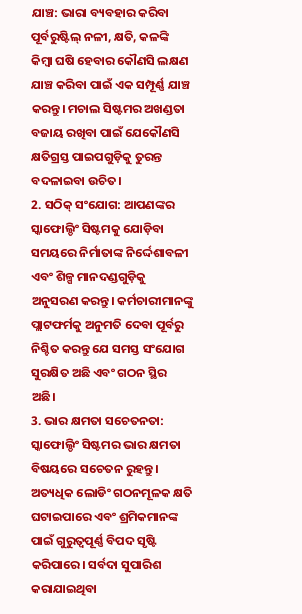ଯାଞ୍ଚ: ଭାରା ବ୍ୟବହାର କରିବା ପୂର୍ବରୁଷ୍ଟିଲ୍ ନଳୀ, କ୍ଷତି, କଳଙ୍କି କିମ୍ବା ଘଷି ହେବାର କୌଣସି ଲକ୍ଷଣ ଯାଞ୍ଚ କରିବା ପାଇଁ ଏକ ସମ୍ପୂର୍ଣ୍ଣ ଯାଞ୍ଚ କରନ୍ତୁ। ମଚାଲ ସିଷ୍ଟମର ଅଖଣ୍ଡତା ବଜାୟ ରଖିବା ପାଇଁ ଯେକୌଣସି କ୍ଷତିଗ୍ରସ୍ତ ପାଇପଗୁଡ଼ିକୁ ତୁରନ୍ତ ବଦଳାଇବା ଉଚିତ।
2. ସଠିକ୍ ସଂଯୋଗ: ଆପଣଙ୍କର ସ୍କାଫୋଲ୍ଡିଂ ସିଷ୍ଟମକୁ ଯୋଡ଼ିବା ସମୟରେ ନିର୍ମାତାଙ୍କ ନିର୍ଦ୍ଦେଶାବଳୀ ଏବଂ ଶିଳ୍ପ ମାନଦଣ୍ଡଗୁଡ଼ିକୁ ଅନୁସରଣ କରନ୍ତୁ। କର୍ମଚାରୀମାନଙ୍କୁ ପ୍ଲାଟଫର୍ମକୁ ଅନୁମତି ଦେବା ପୂର୍ବରୁ ନିଶ୍ଚିତ କରନ୍ତୁ ଯେ ସମସ୍ତ ସଂଯୋଗ ସୁରକ୍ଷିତ ଅଛି ଏବଂ ଗଠନ ସ୍ଥିର ଅଛି।
3. ଭାର କ୍ଷମତା ସଚେତନତା: ସ୍କାଫୋଲ୍ଡିଂ ସିଷ୍ଟମର ଭାର କ୍ଷମତା ବିଷୟରେ ସଚେତନ ରୁହନ୍ତୁ। ଅତ୍ୟଧିକ ଲୋଡିଂ ଗଠନମୂଳକ କ୍ଷତି ଘଟାଇପାରେ ଏବଂ ଶ୍ରମିକମାନଙ୍କ ପାଇଁ ଗୁରୁତ୍ୱପୂର୍ଣ୍ଣ ବିପଦ ସୃଷ୍ଟି କରିପାରେ। ସର୍ବଦା ସୁପାରିଶ କରାଯାଇଥିବା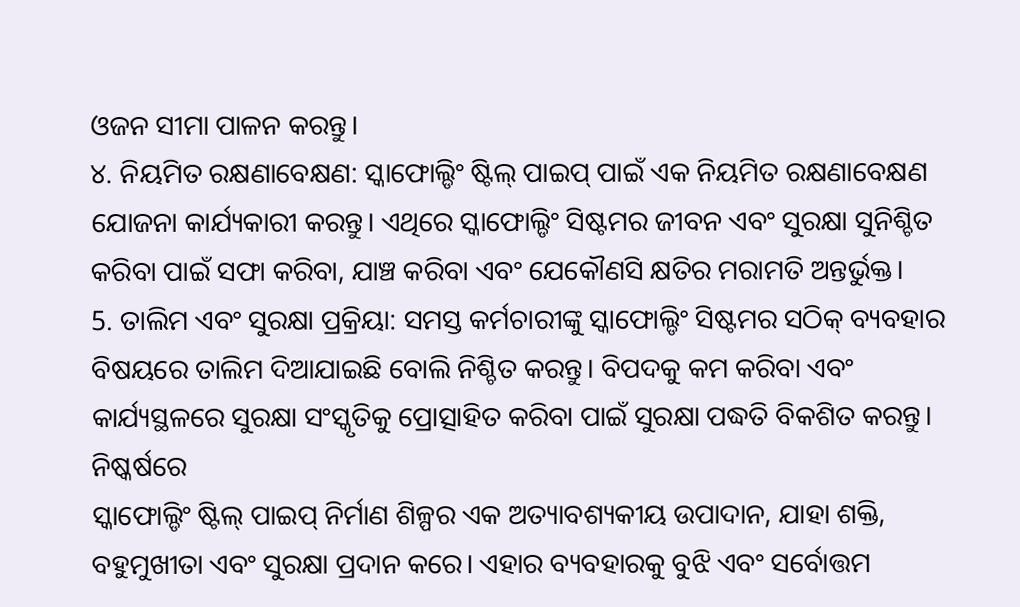ଓଜନ ସୀମା ପାଳନ କରନ୍ତୁ।
୪. ନିୟମିତ ରକ୍ଷଣାବେକ୍ଷଣ: ସ୍କାଫୋଲ୍ଡିଂ ଷ୍ଟିଲ୍ ପାଇପ୍ ପାଇଁ ଏକ ନିୟମିତ ରକ୍ଷଣାବେକ୍ଷଣ ଯୋଜନା କାର୍ଯ୍ୟକାରୀ କରନ୍ତୁ। ଏଥିରେ ସ୍କାଫୋଲ୍ଡିଂ ସିଷ୍ଟମର ଜୀବନ ଏବଂ ସୁରକ୍ଷା ସୁନିଶ୍ଚିତ କରିବା ପାଇଁ ସଫା କରିବା, ଯାଞ୍ଚ କରିବା ଏବଂ ଯେକୌଣସି କ୍ଷତିର ମରାମତି ଅନ୍ତର୍ଭୁକ୍ତ।
5. ତାଲିମ ଏବଂ ସୁରକ୍ଷା ପ୍ରକ୍ରିୟା: ସମସ୍ତ କର୍ମଚାରୀଙ୍କୁ ସ୍କାଫୋଲ୍ଡିଂ ସିଷ୍ଟମର ସଠିକ୍ ବ୍ୟବହାର ବିଷୟରେ ତାଲିମ ଦିଆଯାଇଛି ବୋଲି ନିଶ୍ଚିତ କରନ୍ତୁ। ବିପଦକୁ କମ କରିବା ଏବଂ କାର୍ଯ୍ୟସ୍ଥଳରେ ସୁରକ୍ଷା ସଂସ୍କୃତିକୁ ପ୍ରୋତ୍ସାହିତ କରିବା ପାଇଁ ସୁରକ୍ଷା ପଦ୍ଧତି ବିକଶିତ କରନ୍ତୁ।
ନିଷ୍କର୍ଷରେ
ସ୍କାଫୋଲ୍ଡିଂ ଷ୍ଟିଲ୍ ପାଇପ୍ ନିର୍ମାଣ ଶିଳ୍ପର ଏକ ଅତ୍ୟାବଶ୍ୟକୀୟ ଉପାଦାନ, ଯାହା ଶକ୍ତି, ବହୁମୁଖୀତା ଏବଂ ସୁରକ୍ଷା ପ୍ରଦାନ କରେ। ଏହାର ବ୍ୟବହାରକୁ ବୁଝି ଏବଂ ସର୍ବୋତ୍ତମ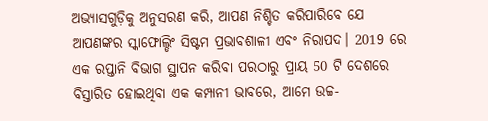ଅଭ୍ୟାସଗୁଡ଼ିକୁ ଅନୁସରଣ କରି, ଆପଣ ନିଶ୍ଚିତ କରିପାରିବେ ଯେ ଆପଣଙ୍କର ସ୍କାଫୋଲ୍ଡିଂ ସିଷ୍ଟମ ପ୍ରଭାବଶାଳୀ ଏବଂ ନିରାପଦ। 2019 ରେ ଏକ ରପ୍ତାନି ବିଭାଗ ସ୍ଥାପନ କରିବା ପରଠାରୁ ପ୍ରାୟ 50 ଟି ଦେଶରେ ବିସ୍ତାରିତ ହୋଇଥିବା ଏକ କମ୍ପାନୀ ଭାବରେ, ଆମେ ଉଚ୍ଚ-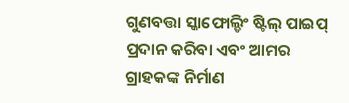ଗୁଣବତ୍ତା ସ୍କାଫୋଲ୍ଡିଂ ଷ୍ଟିଲ୍ ପାଇପ୍ ପ୍ରଦାନ କରିବା ଏବଂ ଆମର ଗ୍ରାହକଙ୍କ ନିର୍ମାଣ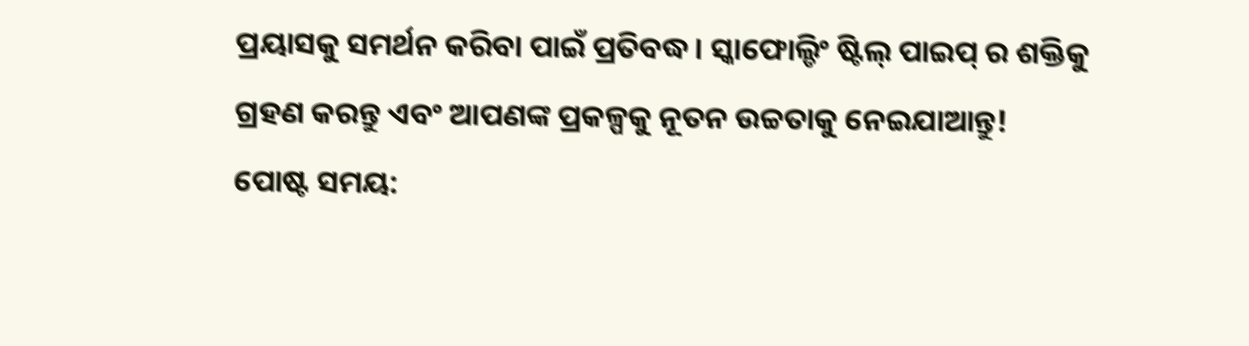ପ୍ରୟାସକୁ ସମର୍ଥନ କରିବା ପାଇଁ ପ୍ରତିବଦ୍ଧ। ସ୍କାଫୋଲ୍ଡିଂ ଷ୍ଟିଲ୍ ପାଇପ୍ ର ଶକ୍ତିକୁ ଗ୍ରହଣ କରନ୍ତୁ ଏବଂ ଆପଣଙ୍କ ପ୍ରକଳ୍ପକୁ ନୂତନ ଉଚ୍ଚତାକୁ ନେଇଯାଆନ୍ତୁ!
ପୋଷ୍ଟ ସମୟ: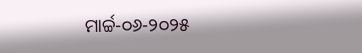ମାର୍ଚ୍ଚ-୦୬-୨୦୨୫